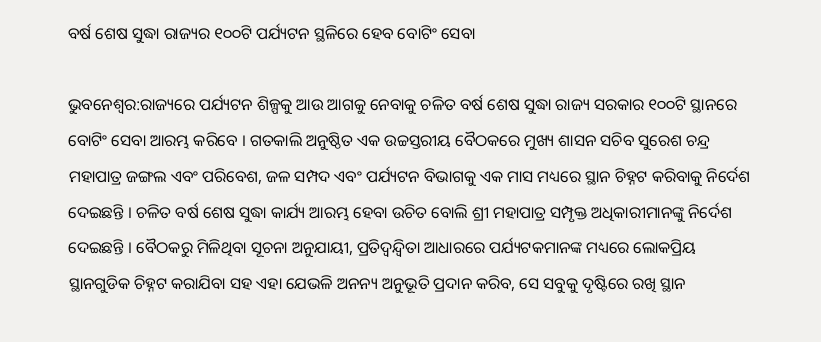ବର୍ଷ ଶେଷ ସୁଦ୍ଧା ରାଜ୍ୟର ୧୦୦ଟି ପର୍ଯ୍ୟଟନ ସ୍ଥଳିରେ ହେବ ବୋଟିଂ ସେବା

ଭୁବନେଶ୍ୱର:ରାଜ୍ୟରେ ପର୍ଯ୍ୟଟନ ଶିଳ୍ପକୁ ଆଉ ଆଗକୁ ନେବାକୁ ଚଳିତ ବର୍ଷ ଶେଷ ସୁଦ୍ଧା ରାଜ୍ୟ ସରକାର ୧୦୦ଟି ସ୍ଥାନରେ ବୋଟିଂ ସେବା ଆରମ୍ଭ କରିବେ । ଗତକାଲି ଅନୁଷ୍ଠିତ ଏକ ଉଚ୍ଚସ୍ତରୀୟ ବୈଠକରେ ମୁଖ୍ୟ ଶାସନ ସଚିବ ସୁରେଶ ଚନ୍ଦ୍ର ମହାପାତ୍ର ଜଙ୍ଗଲ ଏବଂ ପରିବେଶ, ଜଳ ସମ୍ପଦ ଏବଂ ପର୍ଯ୍ୟଟନ ବିଭାଗକୁ ଏକ ମାସ ମଧ୍ୟରେ ସ୍ଥାନ ଚିହ୍ନଟ କରିବାକୁ ନିର୍ଦେଶ ଦେଇଛନ୍ତି । ଚଳିତ ବର୍ଷ ଶେଷ ସୁଦ୍ଧା କାର୍ଯ୍ୟ ଆରମ୍ଭ ହେବା ଉଚିତ ବୋଲି ଶ୍ରୀ ମହାପାତ୍ର ସମ୍ପୃକ୍ତ ଅଧିକାରୀମାନଙ୍କୁ ନିର୍ଦେଶ ଦେଇଛନ୍ତି । ବୈଠକରୁ ମିଳିଥିବା ସୂଚନା ଅନୁଯାୟୀ, ପ୍ରତିଦ୍ୱନ୍ଦ୍ୱିତା ଆଧାରରେ ପର୍ଯ୍ୟଟକମାନଙ୍କ ମଧ୍ୟରେ ଲୋକପ୍ରିୟ ସ୍ଥାନଗୁଡିକ ଚିହ୍ନଟ କରାଯିବା ସହ ଏହା ଯେଭଳି ଅନନ୍ୟ ଅନୁଭୂତି ପ୍ରଦାନ କରିବ, ସେ ସବୁକୁ ଦୃଷ୍ଟିରେ ରଖି ସ୍ଥାନ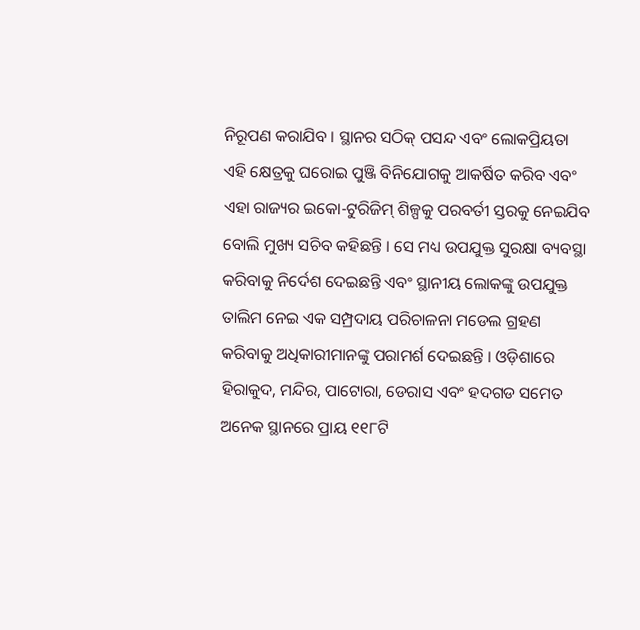ନିରୂପଣ କରାଯିବ । ସ୍ଥାନର ସଠିକ୍ ପସନ୍ଦ ଏବଂ ଲୋକପ୍ରିୟତା ଏହି କ୍ଷେତ୍ରକୁ ଘରୋଇ ପୁଞ୍ଜି ବିନିଯୋଗକୁ ଆକର୍ଷିତ କରିବ ଏବଂ ଏହା ରାଜ୍ୟର ଇକୋ-ଟୁରିଜିମ୍ ଶିଳ୍ପକୁ ପରବର୍ତୀ ସ୍ତରକୁ ନେଇଯିବ ବୋଲି ମୁଖ୍ୟ ସଚିବ କହିଛନ୍ତି । ସେ ମଧ୍ୟ ଉପଯୁକ୍ତ ସୁରକ୍ଷା ବ୍ୟବସ୍ଥା କରିବାକୁ ନିର୍ଦେଶ ଦେଇଛନ୍ତି ଏବଂ ସ୍ଥାନୀୟ ଲୋକଙ୍କୁ ଉପଯୁକ୍ତ ତାଲିମ ନେଇ ଏକ ସମ୍ପ୍ରଦାୟ ପରିଚାଳନା ମଡେଲ ଗ୍ରହଣ କରିବାକୁ ଅଧିକାରୀମାନଙ୍କୁ ପରାମର୍ଶ ଦେଇଛନ୍ତି । ଓଡ଼ିଶାରେ ହିରାକୁଦ, ମନ୍ଦିର, ପାଟୋରା, ଡେରାସ ଏବଂ ହଦଗଡ ସମେତ ଅନେକ ସ୍ଥାନରେ ପ୍ରାୟ ୧୧୮ଟି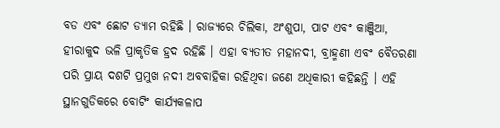ବଡ ଏବଂ ଛୋଟ ଡ୍ୟାମ ରହିଛି । ରାଜ୍ୟରେ ଚିଲିକା, ଅଂଶୁପା, ପାଟ ଏବଂ କାଞ୍ଜିଆ, ହୀରାକୁଦ ଭଳି ପ୍ରାକୃତିକ ହ୍ରଦ ରହିଛି । ଏହା ବ୍ୟତୀତ ମହାନଦୀ, ବ୍ରାହ୍ମଣୀ ଏବଂ ବୈତରଣା ପରି ପ୍ରାୟ ଦଶଟି ପ୍ରମୁଖ ନଦୀ ଅବବାହିକା ରହିଥିବା ଜଣେ ଅଧିକାରୀ କହିଛନ୍ତି । ଏହି ସ୍ଥାନଗୁଡିକରେ ବୋଟିଂ କାର୍ଯ୍ୟକଳାପ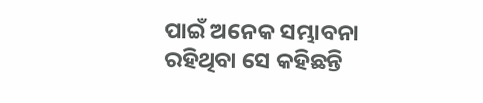ପାଇଁ ଅନେକ ସମ୍ଭାବନା ରହିଥିବା ସେ କହିଛନ୍ତି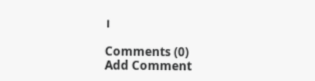।

Comments (0)
Add Comment